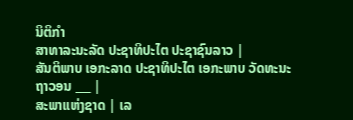ນິຕິກໍາ
ສາທາລະນະລັດ ປະຊາທິປະໄຕ ປະຊາຊົນລາວ |
ສັນຕິພາບ ເອກະລາດ ປະຊາທິປະໄຕ ເອກະພາບ ວັດທະນະຖາວອນ ___ |
ສະພາແຫ່ງຊາດ | ເລ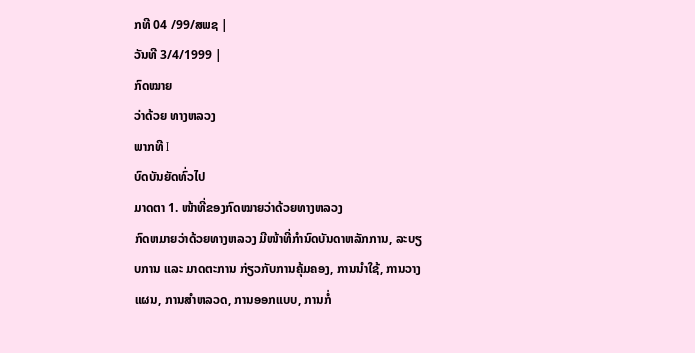ກທີ 04 /99/ສພຊ |
ວັນທີ 3/4/1999 |
ກົດໝາຍ
ວ່າດ້ວຍ ທາງຫລວງ
ພາກທີ I
ບົດບັນຍັດທົ່ວໄປ
ມາດຕາ 1. ໜ້າທີ່ຂອງກົດໝາຍວ່າດ້ວຍທາງຫລວງ
ກົດຫມາຍວ່າດ້ວຍທາງຫລວງ ມີໜ້າທີ່ກຳນົດບັນດາຫລັກການ, ລະບຽບການ ແລະ ມາດຕະການ ກ່ຽວກັບການຄຸ້ມຄອງ, ການນຳໃຊ້, ການວາງແຜນ, ການສຳຫລວດ, ການອອກແບບ, ການກໍ່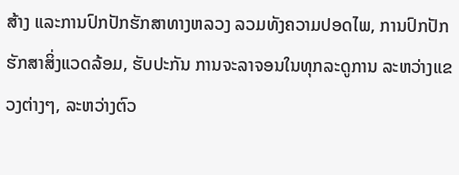ສ້າງ ແລະການປົກປັກຮັກສາທາງຫລວງ ລວມທັງຄວາມປອດໄພ, ການປົກປັກຮັກສາສິ່ງແວດລ້ອມ, ຮັບປະກັນ ການຈະລາຈອນໃນທຸກລະດູການ ລະຫວ່າງແຂວງຕ່າງໆ, ລະຫວ່າງຕົວ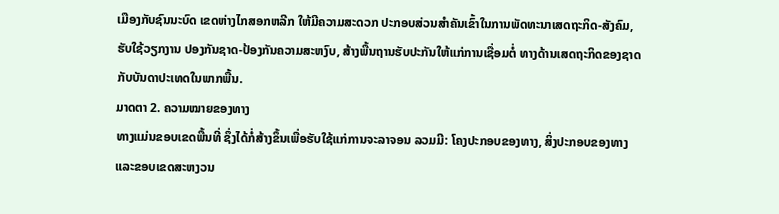ເມືອງກັບຊົນນະບົດ ເຂດຫ່າງໄກສອກຫລີກ ໃຫ້ມີຄວາມສະດວກ ປະກອບສ່ວນສຳຄັນເຂົ້າໃນການພັດທະນາເສດຖະກິດ-ສັງຄົມ, ຮັບໃຊ້ວຽກງານ ປອງກັນຊາດ-ປ້ອງກັນຄວາມສະຫງົບ, ສ້າງພື້ນຖານຮັບປະກັນໃຫ້ແກ່ການເຊື່ອມຕໍ່ ທາງດ້ານເສດຖະກິດຂອງຊາດ ກັບບັນດາປະເທດໃນພາກພື້ນ.
ມາດຕາ 2. ຄວາມໝາຍຂອງທາງ
ທາງແມ່ນຂອບເຂດພື້ນທີ່ ຊຶ່ງໄດ້ກໍ່ສ້າງຂຶ້ນເພື່ອຮັບໃຊ້ແກ່ການຈະລາຈອນ ລວມມີ: ໂຄງປະກອບຂອງທາງ, ສິ່ງປະກອບຂອງທາງ ແລະຂອບເຂດສະຫງວນ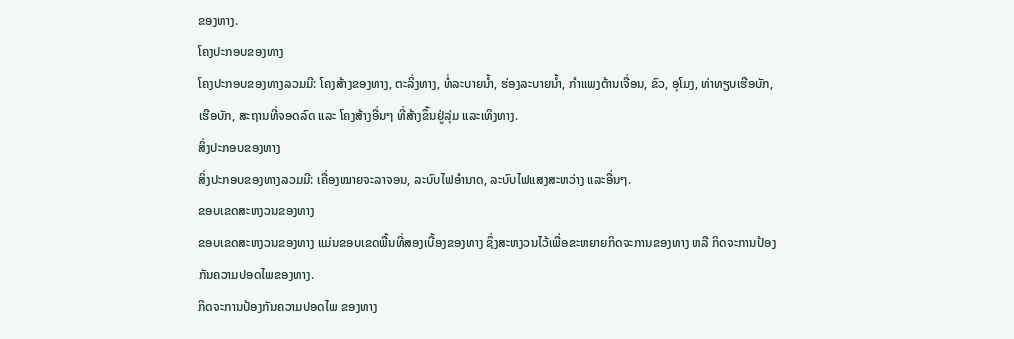ຂອງທາງ.
ໂຄງປະກອບຂອງທາງ
ໂຄງປະກອບຂອງທາງລວມມີ: ໂຄງສ້າງຂອງທາງ, ຕະລິ່ງທາງ, ທໍ່ລະບາຍນ້ຳ, ຮ່ອງລະບາຍນ້ຳ, ກຳແພງຕ້ານເຈື່ອນ, ຂົວ, ອຸໂມງ, ທ່າທຽບເຮືອບັກ, ເຮືອບັກ, ສະຖານທີ່ຈອດລົດ ແລະ ໂຄງສ້າງອື່ນໆ ທີ່ສ້າງຂຶ້ນຢູ່ລຸ່ມ ແລະເທິງທາງ.
ສິ່ງປະກອບຂອງທາງ
ສິ່ງປະກອບຂອງທາງລວມມີ: ເຄື່ອງໝາຍຈະລາຈອນ, ລະບົບໄຟອຳນາດ, ລະບົບໄຟແສງສະຫວ່າງ ແລະອື່ນໆ.
ຂອບເຂດສະຫງວນຂອງທາງ
ຂອບເຂດສະຫງວນຂອງທາງ ແມ່ນຂອບເຂດພື້ນທີ່ສອງເບື້ອງຂອງທາງ ຊຶ່ງສະຫງວນໄວ້ເພື່ອຂະຫຍາຍກິດຈະການຂອງທາງ ຫລື ກິດຈະການປ້ອງກັນຄວາມປອດໄພຂອງທາງ.
ກິດຈະການປ້ອງກັນຄວາມປອດໄພ ຂອງທາງ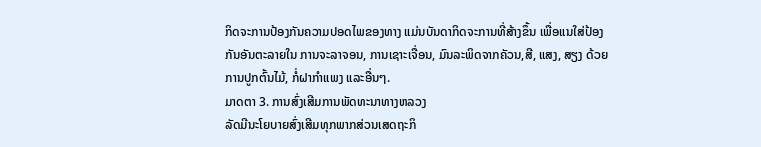ກິດຈະການປ້ອງກັນຄວາມປອດໄພຂອງທາງ ແມ່ນບັນດາກິດຈະການທີ່ສ້າງຂຶ້ນ ເພື່ອແນໃສ່ປ້ອງກັນອັນຕະລາຍໃນ ການຈະລາຈອນ, ການເຊາະເຈື່ອນ, ມົນລະພິດຈາກຄັວນ,ສີ, ແສງ, ສຽງ ດ້ວຍການປູກຕົ້ນໄມ້, ກໍ່ຝາກຳແພງ ແລະອື່ນໆ.
ມາດຕາ 3. ການສົ່ງເສີມການພັດທະນາທາງຫລວງ
ລັດມີນະໂຍບາຍສົ່ງເສີມທຸກພາກສ່ວນເສດຖະກິ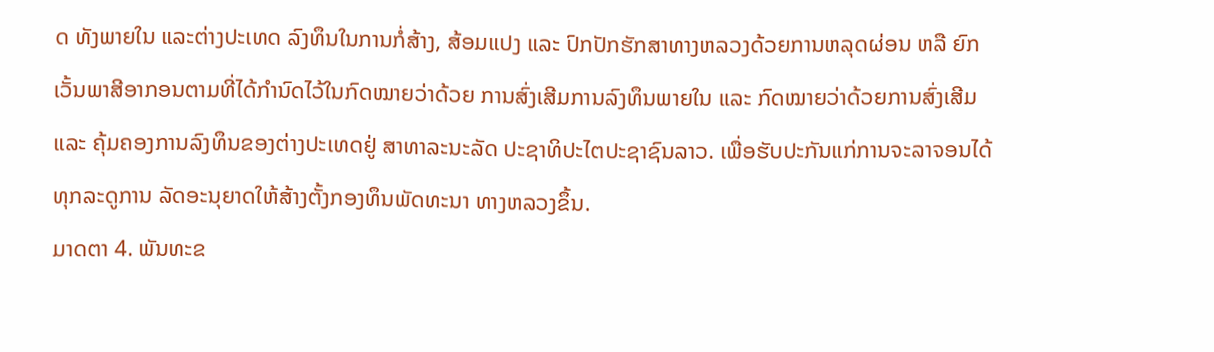ດ ທັງພາຍໃນ ແລະຕ່າງປະເທດ ລົງທຶນໃນການກໍ່ສ້າງ, ສ້ອມແປງ ແລະ ປົກປັກຮັກສາທາງຫລວງດ້ວຍການຫລຸດຜ່ອນ ຫລື ຍົກເວັ້ນພາສີອາກອນຕາມທີ່ໄດ້ກຳນົດໄວ້ໃນກົດໝາຍວ່າດ້ວຍ ການສົ່ງເສີມການລົງທຶນພາຍໃນ ແລະ ກົດໝາຍວ່າດ້ວຍການສົ່ງເສີມ ແລະ ຄຸ້ມຄອງການລົງທຶນຂອງຕ່າງປະເທດຢູ່ ສາທາລະນະລັດ ປະຊາທິປະໄຕປະຊາຊົນລາວ. ເພື່ອຮັບປະກັນແກ່ການຈະລາຈອນໄດ້ທຸກລະດູການ ລັດອະນຸຍາດໃຫ້ສ້າງຕັ້ງກອງທຶນພັດທະນາ ທາງຫລວງຂຶ້ນ.
ມາດຕາ 4. ພັນທະຂ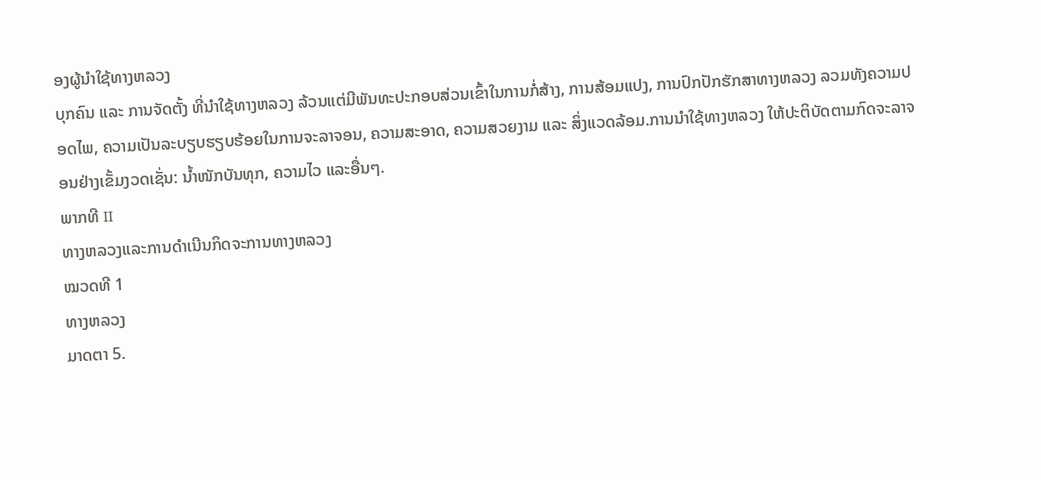ອງຜູ້ນຳໃຊ້ທາງຫລວງ
ບຸກຄົນ ແລະ ການຈັດຕັ້ງ ທີ່ນຳໃຊ້ທາງຫລວງ ລ້ວນແຕ່ມີພັນທະປະກອບສ່ວນເຂົ້າໃນການກໍ່ສ້າງ, ການສ້ອມແປງ, ການປົກປັກຮັກສາທາງຫລວງ ລວມທັງຄວາມປອດໄພ, ຄວາມເປັນລະບຽບຮຽບຮ້ອຍໃນການຈະລາຈອນ, ຄວາມສະອາດ, ຄວາມສວຍງາມ ແລະ ສິ່ງແວດລ້ອມ.ການນຳໃຊ້ທາງຫລວງ ໃຫ້ປະຕິບັດຕາມກົດຈະລາຈອນຢ່າງເຂັ້ມງວດເຊັ່ນ: ນ້ຳໜັກບັນທຸກ, ຄວາມໄວ ແລະອື່ນໆ.
ພາກທີ II
ທາງຫລວງແລະການດຳເນີນກິດຈະການທາງຫລວງ
ໝວດທີ 1
ທາງຫລວງ
ມາດຕາ 5.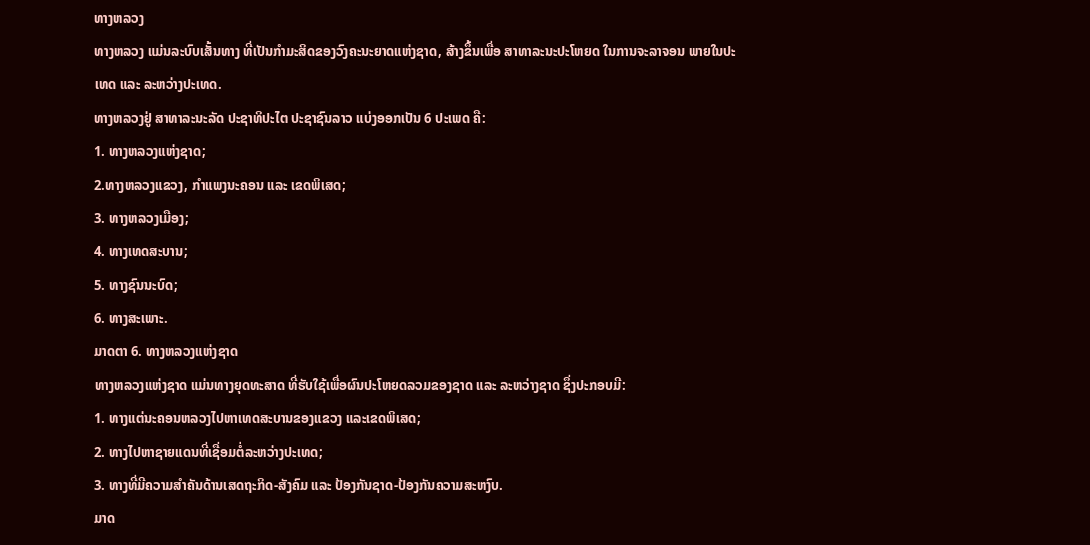ທາງຫລວງ
ທາງຫລວງ ແມ່ນລະບົບເສັ້ນທາງ ທີ່ເປັນກຳມະສິດຂອງວົງຄະນະຍາດແຫ່ງຊາດ, ສ້າງຂຶ້ນເພື່ອ ສາທາລະນະປະໂຫຍດ ໃນການຈະລາຈອນ ພາຍໃນປະເທດ ແລະ ລະຫວ່າງປະເທດ.
ທາງຫລວງຢູ່ ສາທາລະນະລັດ ປະຊາທິປະໄຕ ປະຊາຊົນລາວ ແບ່ງອອກເປັນ 6 ປະເພດ ຄື:
1. ທາງຫລວງແຫ່ງຊາດ;
2.ທາງຫລວງແຂວງ, ກຳແພງນະຄອນ ແລະ ເຂດພິເສດ;
3. ທາງຫລວງເມືອງ;
4. ທາງເທດສະບານ;
5. ທາງຊົນນະບົດ;
6. ທາງສະເພາະ.
ມາດຕາ 6. ທາງຫລວງແຫ່ງຊາດ
ທາງຫລວງແຫ່ງຊາດ ແມ່ນທາງຍຸດທະສາດ ທີ່ຮັບໃຊ້ເພື່ອຜົນປະໂຫຍດລວມຂອງຊາດ ແລະ ລະຫວ່າງຊາດ ຊຶ່ງປະກອບມີ:
1. ທາງແຕ່ນະຄອນຫລວງໄປຫາເທດສະບານຂອງແຂວງ ແລະເຂດພິເສດ;
2. ທາງໄປຫາຊາຍແດນທີ່ເຊື່ອມຕໍ່ລະຫວ່າງປະເທດ;
3. ທາງທີ່ມີຄວາມສຳຄັນດ້ານເສດຖະກິດ-ສັງຄົມ ແລະ ປ້ອງກັນຊາດ-ປ້ອງກັນຄວາມສະຫງົບ.
ມາດ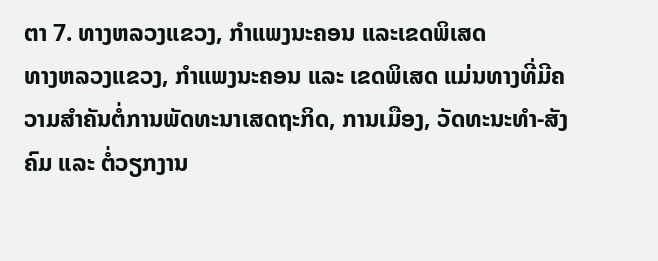ຕາ 7. ທາງຫລວງແຂວງ, ກຳແພງນະຄອນ ແລະເຂດພິເສດ
ທາງຫລວງແຂວງ, ກຳແພງນະຄອນ ແລະ ເຂດພິເສດ ແມ່ນທາງທີ່ມີຄວາມສຳຄັນຕໍ່ການພັດທະນາເສດຖະກິດ, ການເມືອງ, ວັດທະນະທຳ-ສັງຄົມ ແລະ ຕໍ່ວຽກງານ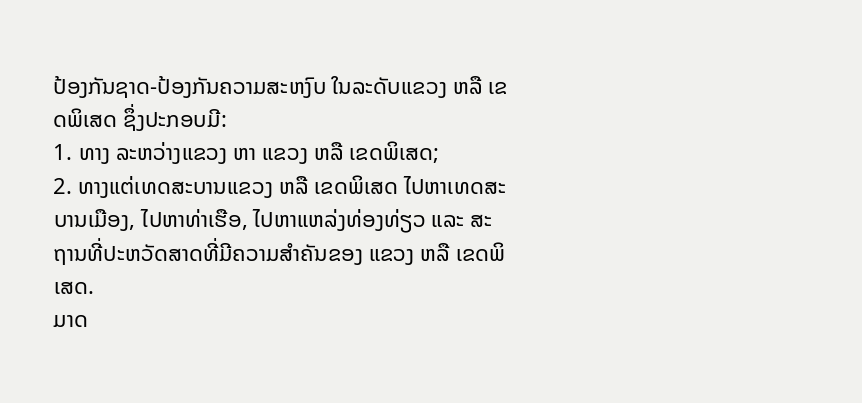ປ້ອງກັນຊາດ-ປ້ອງກັນຄວາມສະຫງົບ ໃນລະດັບແຂວງ ຫລື ເຂດພິເສດ ຊຶ່ງປະກອບມີ:
1. ທາງ ລະຫວ່າງແຂວງ ຫາ ແຂວງ ຫລື ເຂດພິເສດ;
2. ທາງແຕ່ເທດສະບານແຂວງ ຫລື ເຂດພິເສດ ໄປຫາເທດສະບານເມືອງ, ໄປຫາທ່າເຮືອ, ໄປຫາແຫລ່ງທ່ອງທ່ຽວ ແລະ ສະຖານທີ່ປະຫວັດສາດທີ່ມີຄວາມສຳຄັນຂອງ ແຂວງ ຫລື ເຂດພິເສດ.
ມາດ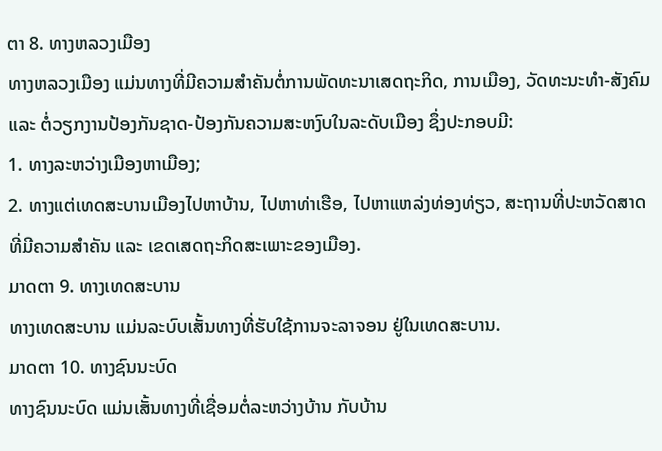ຕາ 8. ທາງຫລວງເມືອງ
ທາງຫລວງເມືອງ ແມ່ນທາງທີ່ມີຄວາມສຳຄັນຕໍ່ການພັດທະນາເສດຖະກິດ, ການເມືອງ, ວັດທະນະທຳ-ສັງຄົມ ແລະ ຕໍ່ວຽກງານປ້ອງກັນຊາດ-ປ້ອງກັນຄວາມສະຫງົບໃນລະດັບເມືອງ ຊຶ່ງປະກອບມີ:
1. ທາງລະຫວ່າງເມືອງຫາເມືອງ;
2. ທາງແຕ່ເທດສະບານເມືອງໄປຫາບ້ານ, ໄປຫາທ່າເຮືອ, ໄປຫາແຫລ່ງທ່ອງທ່ຽວ, ສະຖານທີ່ປະຫວັດສາດ ທີ່ມີຄວາມສຳຄັນ ແລະ ເຂດເສດຖະກິດສະເພາະຂອງເມືອງ.
ມາດຕາ 9. ທາງເທດສະບານ
ທາງເທດສະບານ ແມ່ນລະບົບເສັ້ນທາງທີ່ຮັບໃຊ້ການຈະລາຈອນ ຢູ່ໃນເທດສະບານ.
ມາດຕາ 10. ທາງຊົນນະບົດ
ທາງຊົນນະບົດ ແມ່ນເສັ້ນທາງທີ່ເຊື່ອມຕໍ່ລະຫວ່າງບ້ານ ກັບບ້ານ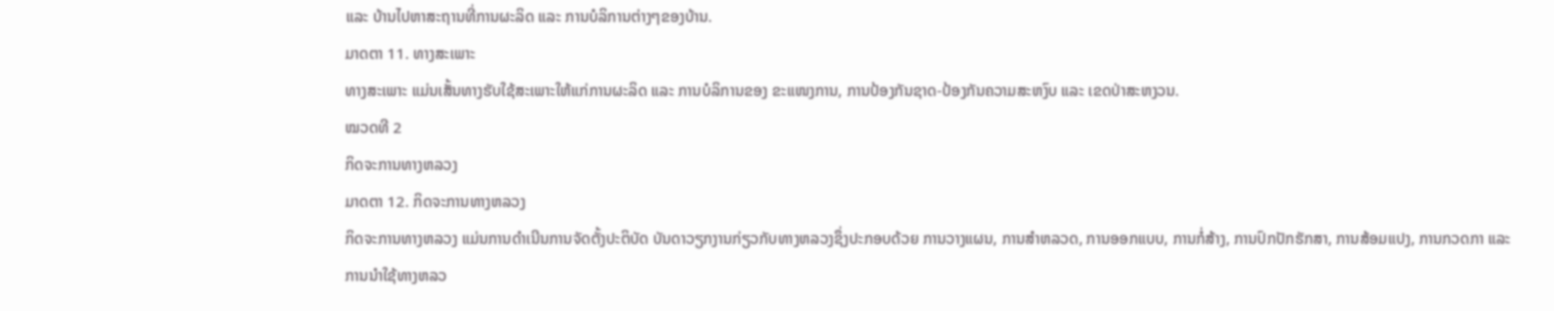ແລະ ບ້ານໄປຫາສະຖານທີ່ການຜະລິດ ແລະ ການບໍລິການຕ່າງໆຂອງບ້ານ.
ມາດຕາ 11. ທາງສະເພາະ
ທາງສະເພາະ ແມ່ນເສັ້ນທາງຮັບໃຊ້ສະເພາະໃຫ້ແກ່ການຜະລິດ ແລະ ການບໍລິການຂອງ ຂະແໜງການ, ການປ້ອງກັນຊາດ-ປ້ອງກັນຄວາມສະຫງົບ ແລະ ເຂດປ່າສະຫງວນ.
ໝວດທີ 2
ກິດຈະການທາງຫລວງ
ມາດຕາ 12. ກິດຈະການທາງຫລວງ
ກິດຈະການທາງຫລວງ ແມ່ນການດຳເນີນການຈັດຕັ້ງປະຕິບັດ ບັນດາວຽກງານກ່ຽວກັບທາງຫລວງຊຶ່ງປະກອບດ້ວຍ ການວາງແຜນ, ການສຳຫລວດ, ການອອກແບບ, ການກໍ່ສ້າງ, ການປົກປັກຮັກສາ, ການສ້ອມແປງ, ການກວດກາ ແລະ ການນຳໃຊ້ທາງຫລວ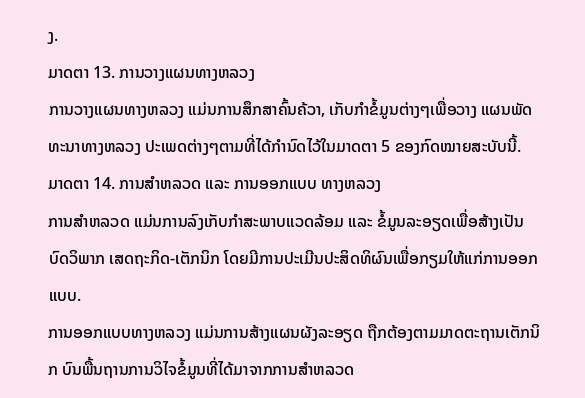ງ.
ມາດຕາ 13. ການວາງແຜນທາງຫລວງ
ການວາງແຜນທາງຫລວງ ແມ່ນການສຶກສາຄົ້ນຄ້ວາ, ເກັບກຳຂໍ້ມູນຕ່າງໆເພື່ອວາງ ແຜນພັດທະນາທາງຫລວງ ປະເພດຕ່າງໆຕາມທີ່ໄດ້ກຳນົດໄວ້ໃນມາດຕາ 5 ຂອງກົດໝາຍສະບັບນີ້.
ມາດຕາ 14. ການສຳຫລວດ ແລະ ການອອກແບບ ທາງຫລວງ
ການສຳຫລວດ ແມ່ນການລົງເກັບກຳສະພາບແວດລ້ອມ ແລະ ຂໍ້ມູນລະອຽດເພື່ອສ້າງເປັນ ບົດວິພາກ ເສດຖະກິດ-ເຕັກນິກ ໂດຍມີການປະເມີນປະສິດທິຜົນເພື່ອກຽມໃຫ້ແກ່ການອອກແບບ.
ການອອກແບບທາງຫລວງ ແມ່ນການສ້າງແຜນຜັງລະອຽດ ຖືກຕ້ອງຕາມມາດຕະຖານເຕັກນິກ ບົນພື້ນຖານການວິໄຈຂໍ້ມູນທີ່ໄດ້ມາຈາກການສຳຫລວດ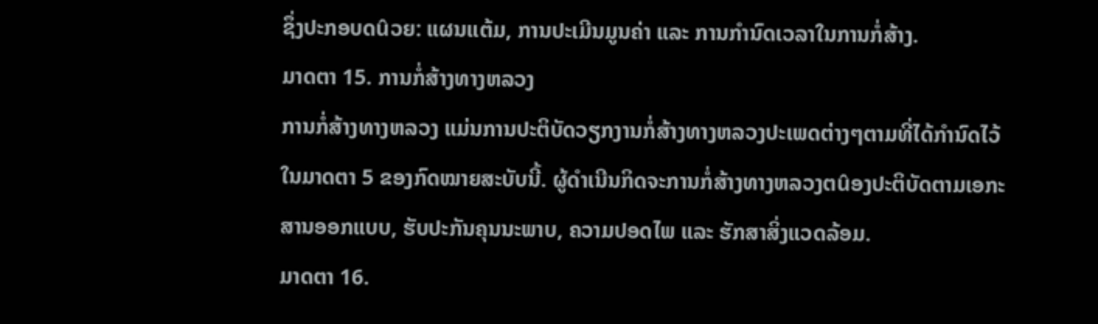ຊຶ່ງປະກອບດûວຍ: ແຜນແຕ້ມ, ການປະເມີນມູນຄ່າ ແລະ ການກຳນົດເວລາໃນການກໍ່ສ້າງ.
ມາດຕາ 15. ການກໍ່ສ້າງທາງຫລວງ
ການກໍ່ສ້າງທາງຫລວງ ແມ່ນການປະຕິບັດວຽກງານກໍ່ສ້າງທາງຫລວງປະເພດຕ່າງໆຕາມທີ່ໄດ້ກຳນົດໄວ້ໃນມາດຕາ 5 ຂອງກົດໝາຍສະບັບນີ້. ຜູ້ດຳເນີນກິດຈະການກໍ່ສ້າງທາງຫລວງຕûອງປະຕິບັດຕາມເອກະສານອອກແບບ, ຮັບປະກັນຄຸນນະພາບ, ຄວາມປອດໄພ ແລະ ຮັກສາສິ່ງແວດລ້ອມ.
ມາດຕາ 16.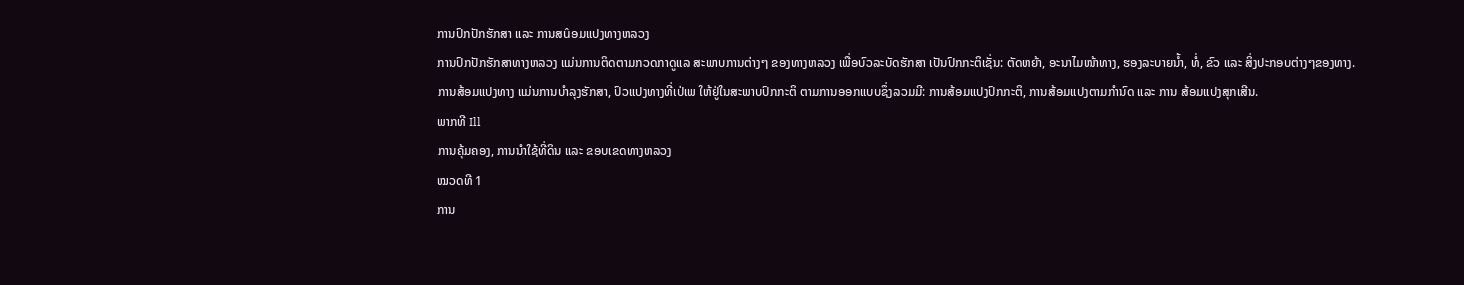ການປົກປັກຮັກສາ ແລະ ການສûອມແປງທາງຫລວງ
ການປົກປັກຮັກສາທາງຫລວງ ແມ່ນການຕິດຕາມກວດກາດູແລ ສະພາບການຕ່າງໆ ຂອງທາງຫລວງ ເພື່ອບົວລະບັດຮັກສາ ເປັນປົກກະຕິເຊັ່ນ: ຕັດຫຍ້າ, ອະນາໄມໜ້າທາງ, ຮອງລະບາຍນ້ຳ, ທໍ່, ຂົວ ແລະ ສິ່ງປະກອບຕ່າງໆຂອງທາງ.
ການສ້ອມແປງທາງ ແມ່ນການບຳລຸງຮັກສາ, ປົວແປງທາງທີ່ເປ່ເພ ໃຫ້ຢູ່ໃນສະພາບປົກກະຕິ ຕາມການອອກແບບຊຶ່ງລວມມີ: ການສ້ອມແປງປົກກະຕິ, ການສ້ອມແປງຕາມກຳນົດ ແລະ ການ ສ້ອມແປງສຸກເສີນ.
ພາກທີ Ill
ການຄຸ້ມຄອງ, ການນຳໃຊ້ທີ່ດິນ ແລະ ຂອບເຂດທາງຫລວງ
ໝວດທີ 1
ການ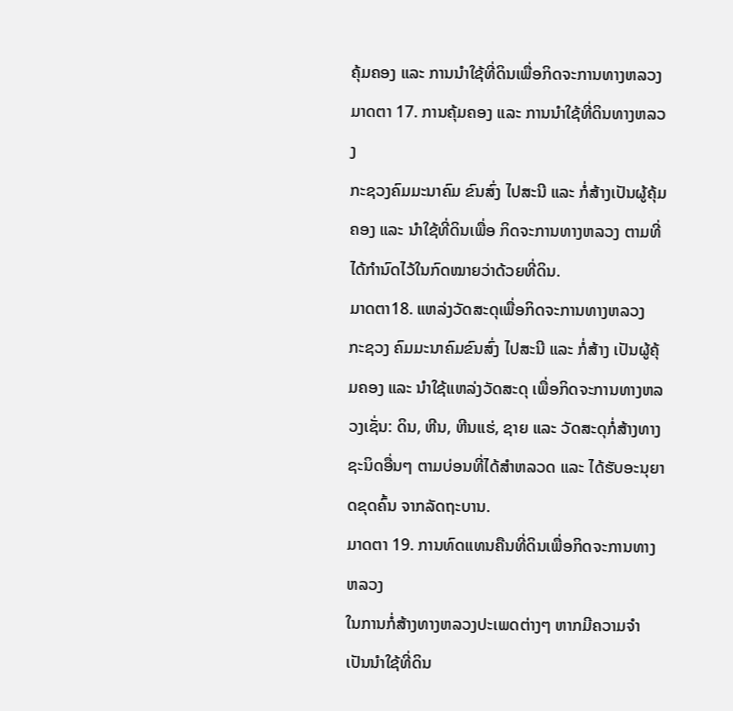ຄຸ້ມຄອງ ແລະ ການນຳໃຊ້ທີ່ດິນເພື່ອກິດຈະການທາງຫລວງ
ມາດຕາ 17. ການຄຸ້ມຄອງ ແລະ ການນຳໃຊ້ທີ່ດິນທາງຫລວງ
ກະຊວງຄົມມະນາຄົມ ຂົນສົ່ງ ໄປສະນີ ແລະ ກໍ່ສ້າງເປັນຜູ້ຄຸ້ມຄອງ ແລະ ນຳໃຊ້ທີ່ດິນເພື່ອ ກິດຈະການທາງຫລວງ ຕາມທີ່ໄດ້ກຳນົດໄວ້ໃນກົດໝາຍວ່າດ້ວຍທີ່ດິນ.
ມາດຕາ18. ແຫລ່ງວັດສະດຸເພື່ອກິດຈະການທາງຫລວງ
ກະຊວງ ຄົມມະນາຄົມຂົນສົ່ງ ໄປສະນີ ແລະ ກໍ່ສ້າງ ເປັນຜູ້ຄຸ້ມຄອງ ແລະ ນຳໃຊ້ແຫລ່ງວັດສະດຸ ເພື່ອກິດຈະການທາງຫລວງເຊັ່ນ: ດິນ, ຫີນ, ຫີນແຮ່, ຊາຍ ແລະ ວັດສະດຸກໍ່ສ້າງທາງຊະນິດອື່ນໆ ຕາມບ່ອນທີ່ໄດ້ສຳຫລວດ ແລະ ໄດ້ຮັບອະນຸຍາດຂຸດຄົ້ນ ຈາກລັດຖະບານ.
ມາດຕາ 19. ການທົດແທນຄືນທີ່ດິນເພື່ອກິດຈະການທາງຫລວງ
ໃນການກໍ່ສ້າງທາງຫລວງປະເພດຕ່າງໆ ຫາກມີຄວາມຈຳເປັນນຳໃຊ້ທີ່ດິນ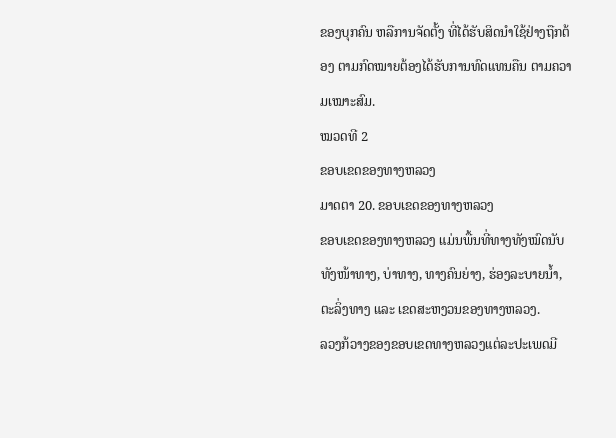ຂອງບຸກຄົນ ຫລືການຈັດຕັ້ງ ທີ່ໄດ້ຮັບສິດນຳໃຊ້ຢ່າງຖືກຕ້ອງ ຕາມກົດໝາຍຕ້ອງໄດ້ຮັບການທົດແທນຄືນ ຕາມຄວາມເໝາະສົມ.
ໝວດທີ 2
ຂອບເຂດຂອງທາງຫລວງ
ມາດຕາ 20. ຂອບເຂດຂອງທາງຫລວງ
ຂອບເຂດຂອງທາງຫລວງ ແມ່ນພື້ນທີ່ທາງທັງໝົດນັບທັງໜ້າທາງ, ບ່າທາງ, ທາງຄົນຍ່າງ, ຮ່ອງລະບາຍນ້ຳ, ຕະລິ່ງທາງ ແລະ ເຂດສະຫງວນຂອງທາງຫລວງ.
ລວງກ້ວາງຂອງຂອບເຂດທາງຫລວງແຕ່ລະປະເພດມີ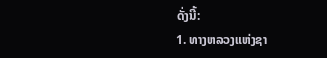ດັ່ງນີ້:
1. ທາງຫລວງແຫ່ງຊາ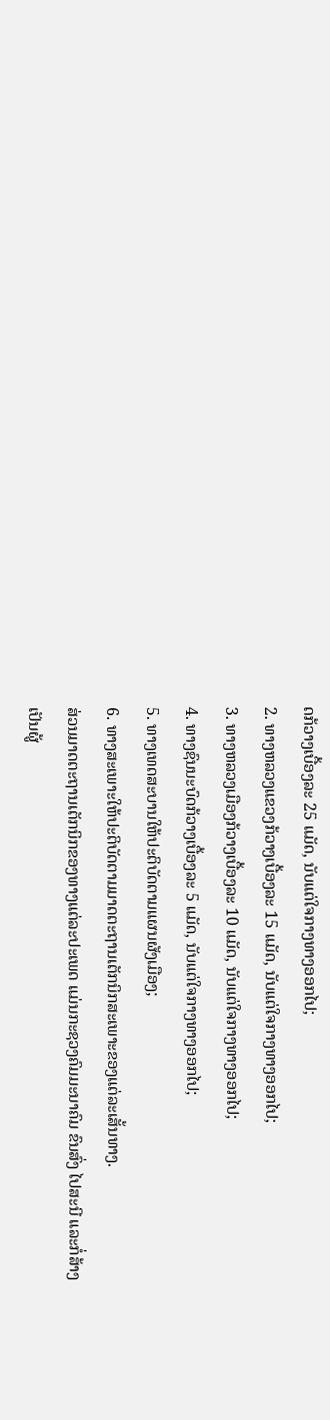ດກ້ວາງເບື້ອງລະ 25 ແມັດ, ນັບແຕ່ໃຈກາງທາງອອກໄປ;
2. ທາງຫລວງແຂວງກ້ວາງເບື້ອງລະ 15 ແມັດ, ນັບແຕ່ໃຈກາງທາງອອກໄປ;
3. ທາງຫລວງເມືອງກ້ວາງເບື້ອງລະ 10 ແມັດ, ນັບແຕ່ໃຈກາງທາງອອກໄປ;
4. ທາງຊົນນະບົດກ້ວາງເບື້ອງລະ 5 ແມັດ, ນັບແຕ່ໃຈກາງທາງອອກໄປ;
5. ທາງເທດສະບານໃຫ້ປະຕິບັດຕາມແຜນຜັງເມືອງ;
6. ທາງສະເພາະໃຫ້ປະຕິບັດຕາມມາດຕະຖານເຕັກນິກສະເພາະຂອງແຕ່ລະເສັ້ນທາງ.
ສ່ວນມາດຕະຖານເຕັກນິກຂອງທາງແຕ່ລະປະເພດ ແມ່ນກະຊວງຄົມມະນາຄົມ ຂົນສົ່ງ ໄປສະນີ ແລະກໍ່ສ້າງ ເປັນຜູ້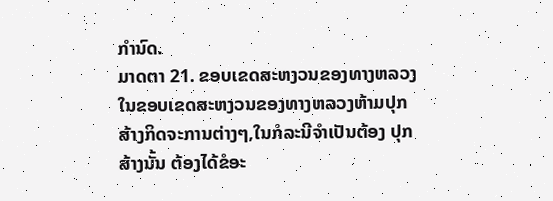ກຳນົດ.
ມາດຕາ 21. ຂອບເຂດສະຫງວນຂອງທາງຫລວງ
ໃນຂອບເຂດສະຫງວນຂອງທາງຫລວງຫ້າມປຸກສ້າງກິດຈະການຕ່າງໆ,ໃນກໍລະນີຈຳເປັນຕ້ອງ ປຸກສ້າງນັ້ນ ຕ້ອງໄດ້ຂໍອະ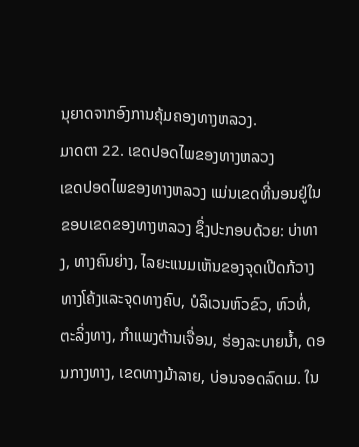ນຸຍາດຈາກອົງການຄຸ້ມຄອງທາງຫລວງ.
ມາດຕາ 22. ເຂດປອດໄພຂອງທາງຫລວງ
ເຂດປອດໄພຂອງທາງຫລວງ ແມ່ນເຂດທີ່ນອນຢູ່ໃນຂອບເຂດຂອງທາງຫລວງ ຊຶ່ງປະກອບດ້ວຍ: ບ່າທາງ, ທາງຄົນຍ່າງ, ໄລຍະແນມເຫັນຂອງຈຸດເປີດກ້ວາງທາງໂຄ້ງແລະຈຸດທາງຄົບ, ບໍລິເວນຫົວຂົວ, ຫົວທໍ່, ຕະລິ່ງທາງ, ກຳແພງຕ້ານເຈື່ອນ, ຮ່ອງລະບາຍນ້ຳ, ດອນກາງທາງ, ເຂດທາງມ້າລາຍ, ບ່ອນຈອດລົດເມ. ໃນ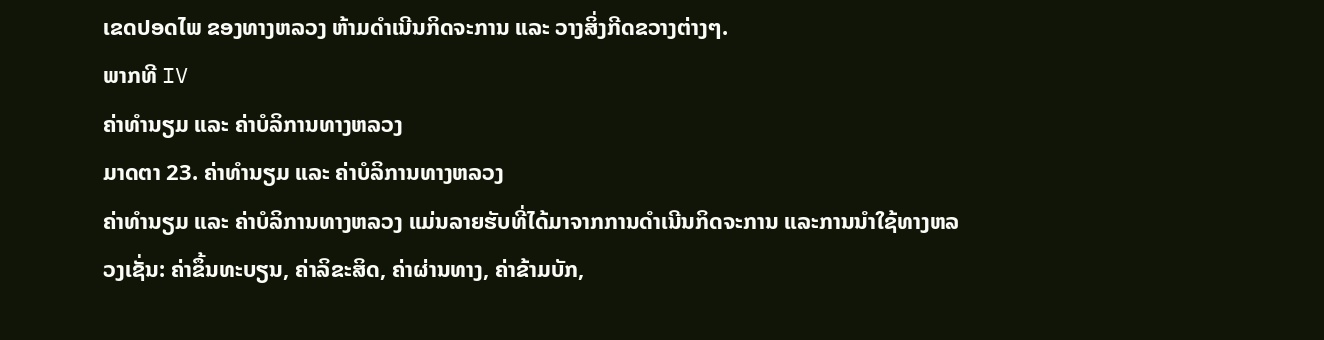ເຂດປອດໄພ ຂອງທາງຫລວງ ຫ້າມດຳເນີນກິດຈະການ ແລະ ວາງສິ່ງກີດຂວາງຕ່າງໆ.
ພາກທີ IV
ຄ່າທຳນຽມ ແລະ ຄ່າບໍລິການທາງຫລວງ
ມາດຕາ 23. ຄ່າທຳນຽມ ແລະ ຄ່າບໍລິການທາງຫລວງ
ຄ່າທຳນຽມ ແລະ ຄ່າບໍລິການທາງຫລວງ ແມ່ນລາຍຮັບທີ່ໄດ້ມາຈາກການດຳເນີນກິດຈະການ ແລະການນຳໃຊ້ທາງຫລວງເຊັ່ນ: ຄ່າຂຶ້ນທະບຽນ, ຄ່າລິຂະສິດ, ຄ່າຜ່ານທາງ, ຄ່າຂ້າມບັກ,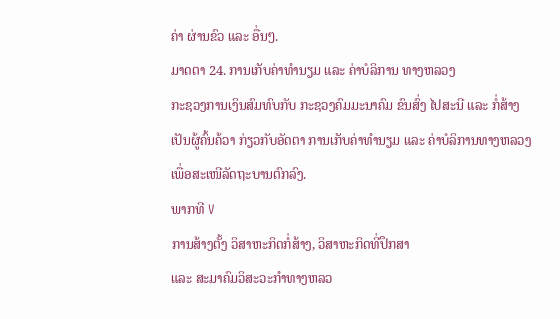ຄ່າ ຜ່ານຂົວ ແລະ ອື່ນໆ.
ມາດຕາ 24. ການເກັບຄ່າທຳນຽມ ແລະ ຄ່າບໍລິການ ທາງຫລວງ
ກະຊວງການເງິນສົມທົບກັບ ກະຊວງຄົມມະນາຄົມ ຂົນສົ່ງ ໄປສະນີ ແລະ ກໍ່ສ້າງ ເປັນຜູ້ຄົ້ນຄ້ວາ ກ່ຽວກັບອັດຕາ ການເກັບຄ່າທຳນຽມ ແລະ ຄ່າບໍລິການທາງຫລວງ ເພື່ອສະເໜີລັດຖະບານຕົກລົງ.
ພາກທີ V
ການສ້າງຕັ້ງ ວິສາຫະກິດກໍ່ສ້າງ, ວິສາຫະກິດທີ່ປຶກສາ
ແລະ ສະມາຄົມວິສະວະກຳທາງຫລວ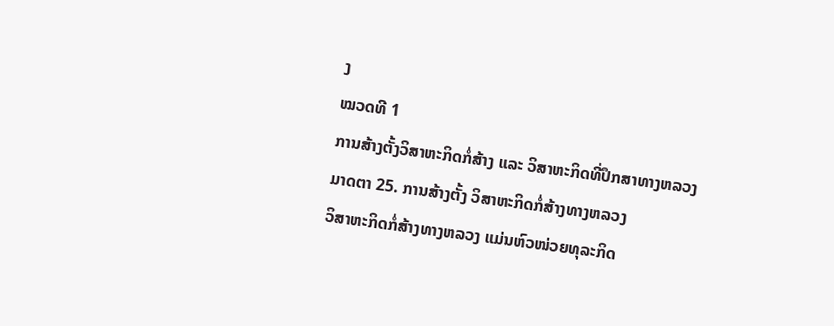ງ
ໝວດທີ 1
ການສ້າງຕັ້ງວິສາຫະກິດກໍ່ສ້າງ ແລະ ວິສາຫະກິດທີ່ປຶກສາທາງຫລວງ
ມາດຕາ 25. ການສ້າງຕັ້ງ ວິສາຫະກິດກໍ່ສ້າງທາງຫລວງ
ວິສາຫະກິດກໍ່ສ້າງທາງຫລວງ ແມ່ນຫົວໜ່ວຍທຸລະກິດ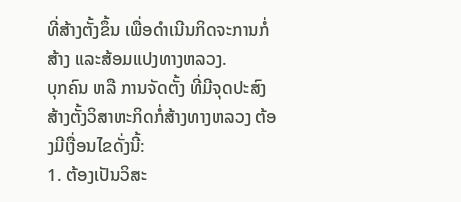ທີ່ສ້າງຕັ້ງຂຶ້ນ ເພື່ອດຳເນີນກິດຈະການກໍ່ສ້າງ ແລະສ້ອມແປງທາງຫລວງ.
ບຸກຄົນ ຫລື ການຈັດຕັ້ງ ທີ່ມີຈຸດປະສົງ ສ້າງຕັ້ງວິສາຫະກິດກໍ່ສ້າງທາງຫລວງ ຕ້ອງມີເງື່ອນໄຂດັ່ງນີ້:
1. ຕ້ອງເປັນວິສະ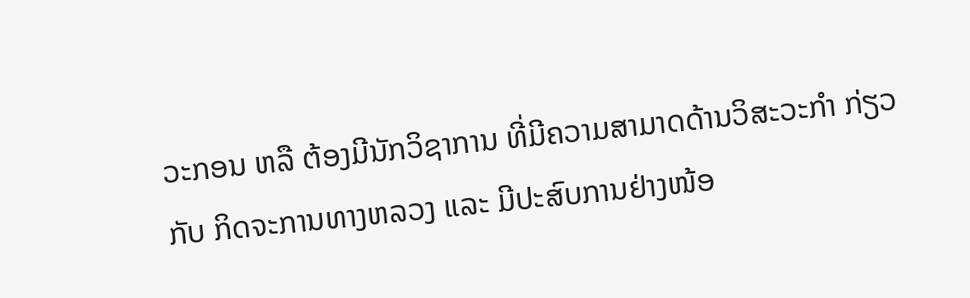ວະກອນ ຫລື ຕ້ອງມີນັກວິຊາການ ທີ່ມີຄວາມສາມາດດ້ານວິສະວະກຳ ກ່ຽວກັບ ກິດຈະການທາງຫລວງ ແລະ ມີປະສົບການຢ່າງໜ້ອ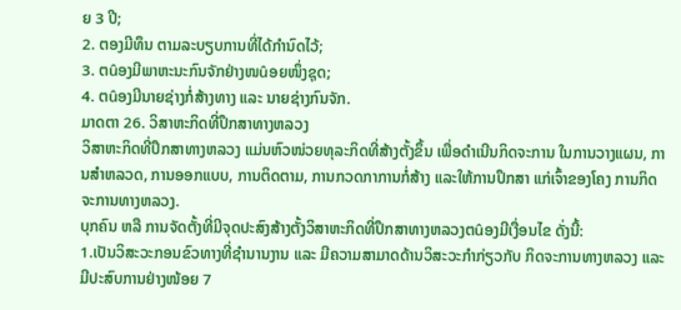ຍ 3 ປີ;
2. ຕອງມີທຶນ ຕາມລະບຽບການທີ່ໄດ້ກຳນົດໄວ້;
3. ຕûອງມີພາຫະນະກົນຈັກຢ່າງໜûອຍໜຶ່ງຊຸດ;
4. ຕûອງມີນາຍຊ່າງກໍ່ສ້າງທາງ ແລະ ນາຍຊ່າງກົນຈັກ.
ມາດຕາ 26. ວິສາຫະກິດທີ່ປຶກສາທາງຫລວງ
ວິສາຫະກິດທີ່ປຶກສາທາງຫລວງ ແມ່ນຫົວໜ່ວຍທຸລະກິດທີ່ສ້າງຕັ້ງຂຶ້ນ ເພື່ອດຳເນີນກິດຈະການ ໃນການວາງແຜນ, ການສຳຫລວດ, ການອອກແບບ, ການຕິດຕາມ, ການກວດກາການກໍ່ສ້າງ ແລະໃຫ້ການປຶກສາ ແກ່ເຈົ້າຂອງໂຄງ ການກິດຈະການທາງຫລວງ.
ບຸກຄົນ ຫລື ການຈັດຕັ້ງທີ່ມີຈຸດປະສົງສ້າງຕັ້ງວິສາຫະກິດທີ່ປຶກສາທາງຫລວງຕûອງມີເງື່ອນໄຂ ດັ່ງນີ້:
1.ເປັນວິສະວະກອນຂົວທາງທີ່ຊຳນານງານ ແລະ ມີຄວາມສາມາດດ້ານວິສະວະກຳກ່ຽວກັບ ກິດຈະການທາງຫລວງ ແລະ ມີປະສົບການຢ່າງໜ້ອຍ 7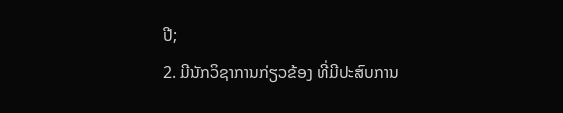ປີ;
2. ມີນັກວິຊາການກ່ຽວຂ້ອງ ທີ່ມີປະສົບການ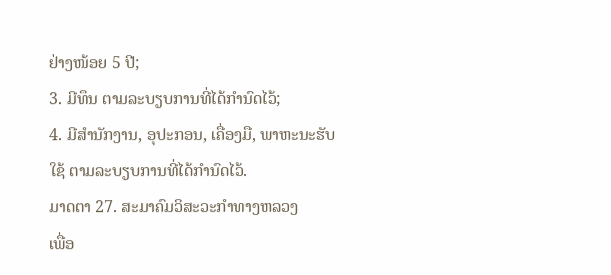ຢ່າງໜ້ອຍ 5 ປີ;
3. ມີທຶນ ຕາມລະບຽບການທີ່ໄດ້ກຳນົດໄວ້;
4. ມີສຳນັກງານ, ອຸປະກອນ, ເຄື່ອງມື, ພາຫະນະຮັບໃຊ້ ຕາມລະບຽບການທີ່ໄດ້ກຳນົດໄວ້.
ມາດຕາ 27. ສະມາຄົມວິສະວະກຳທາງຫລວງ
ເພື່ອ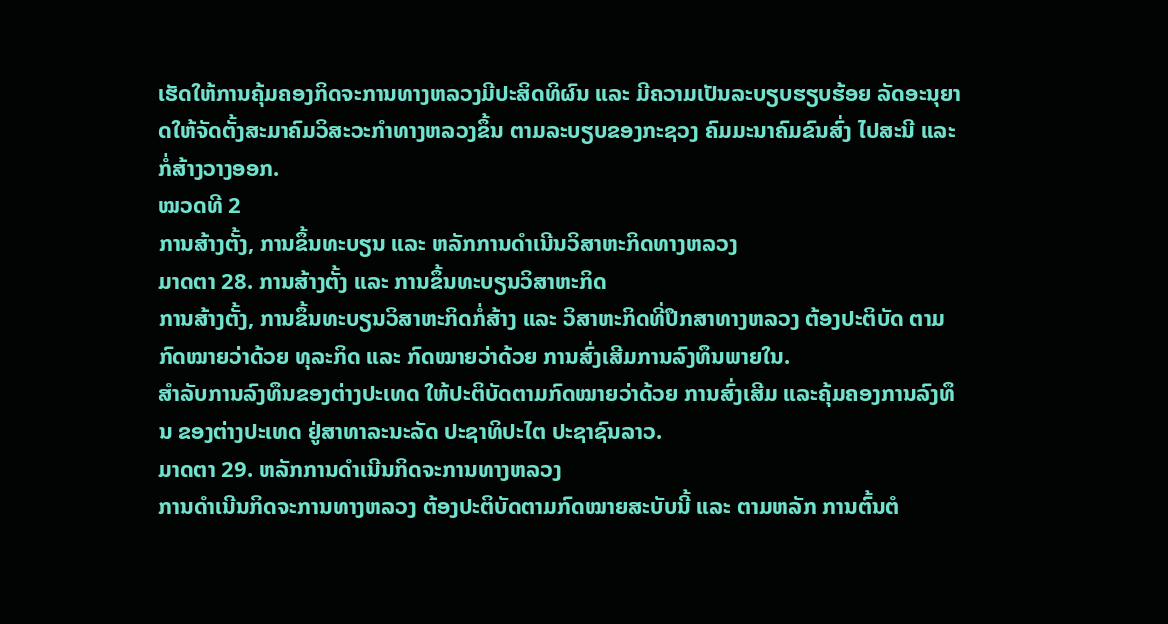ເຮັດໃຫ້ການຄຸ້ມຄອງກິດຈະການທາງຫລວງມີປະສິດທິຜົນ ແລະ ມີຄວາມເປັນລະບຽບຮຽບຮ້ອຍ ລັດອະນຸຍາດໃຫ້ຈັດຕັ້ງສະມາຄົມວິສະວະກຳທາງຫລວງຂຶ້ນ ຕາມລະບຽບຂອງກະຊວງ ຄົມມະນາຄົມຂົນສົ່ງ ໄປສະນີ ແລະ ກໍ່ສ້າງວາງອອກ.
ໝວດທີ 2
ການສ້າງຕັ້ງ, ການຂຶ້ນທະບຽນ ແລະ ຫລັກການດຳເນີນວິສາຫະກິດທາງຫລວງ
ມາດຕາ 28. ການສ້າງຕັ້ງ ແລະ ການຂຶ້ນທະບຽນວິສາຫະກິດ
ການສ້າງຕັ້ງ, ການຂຶ້ນທະບຽນວິສາຫະກິດກໍ່ສ້າງ ແລະ ວິສາຫະກິດທີ່ປຶກສາທາງຫລວງ ຕ້ອງປະຕິບັດ ຕາມກົດໝາຍວ່າດ້ວຍ ທຸລະກິດ ແລະ ກົດໝາຍວ່າດ້ວຍ ການສົ່ງເສີມການລົງທຶນພາຍໃນ.
ສຳລັບການລົງທຶນຂອງຕ່າງປະເທດ ໃຫ້ປະຕິບັດຕາມກົດໝາຍວ່າດ້ວຍ ການສົ່ງເສີມ ແລະຄຸ້ມຄອງການລົງທຶນ ຂອງຕ່າງປະເທດ ຢູ່ສາທາລະນະລັດ ປະຊາທິປະໄຕ ປະຊາຊົນລາວ.
ມາດຕາ 29. ຫລັກການດຳເນີນກິດຈະການທາງຫລວງ
ການດຳເນີນກິດຈະການທາງຫລວງ ຕ້ອງປະຕິບັດຕາມກົດໝາຍສະບັບນີ້ ແລະ ຕາມຫລັກ ການຕົ້ນຕໍ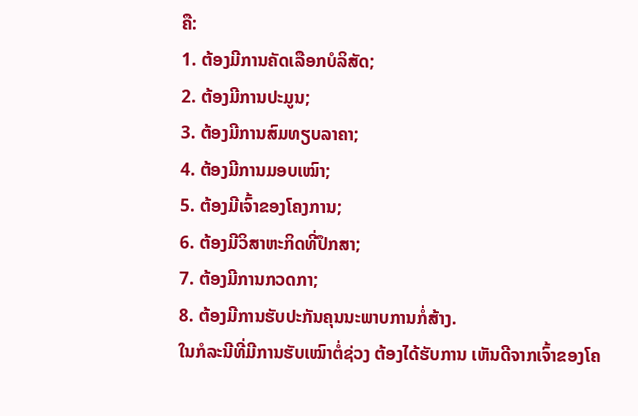ຄື:
1. ຕ້ອງມີການຄັດເລືອກບໍລິສັດ;
2. ຕ້ອງມີການປະມູນ;
3. ຕ້ອງມີການສົມທຽບລາຄາ;
4. ຕ້ອງມີການມອບເໝົາ;
5. ຕ້ອງມີເຈົ້າຂອງໂຄງການ;
6. ຕ້ອງມີວິສາຫະກິດທີ່ປຶກສາ;
7. ຕ້ອງມີການກວດກາ;
8. ຕ້ອງມີການຮັບປະກັນຄຸນນະພາບການກໍ່ສ້າງ.
ໃນກໍລະນີທີ່ມີການຮັບເໝົາຕໍ່ຊ່ວງ ຕ້ອງໄດ້ຮັບການ ເຫັນດີຈາກເຈົ້າຂອງໂຄ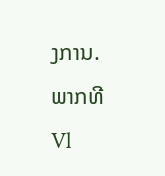ງການ.
ພາກທີ Vl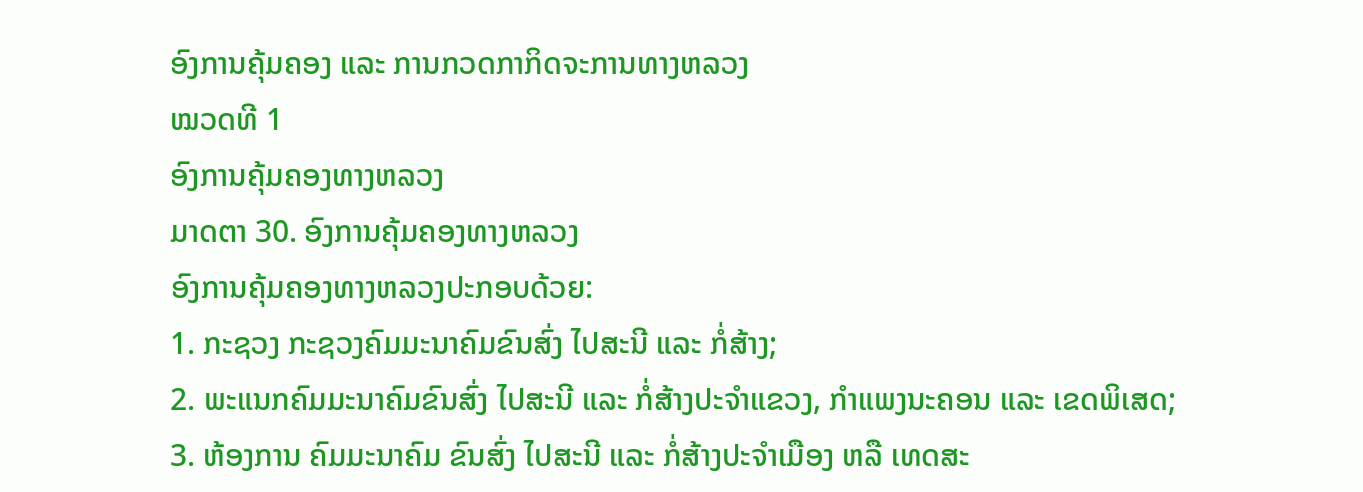ອົງການຄຸ້ມຄອງ ແລະ ການກວດກາກິດຈະການທາງຫລວງ
ໝວດທີ 1
ອົງການຄຸ້ມຄອງທາງຫລວງ
ມາດຕາ 30. ອົງການຄຸ້ມຄອງທາງຫລວງ
ອົງການຄຸ້ມຄອງທາງຫລວງປະກອບດ້ວຍ:
1. ກະຊວງ ກະຊວງຄົມມະນາຄົມຂົນສົ່ງ ໄປສະນີ ແລະ ກໍ່ສ້າງ;
2. ພະແນກຄົມມະນາຄົມຂົນສົ່ງ ໄປສະນີ ແລະ ກໍ່ສ້າງປະຈຳແຂວງ, ກຳແພງນະຄອນ ແລະ ເຂດພິເສດ;
3. ຫ້ອງການ ຄົມມະນາຄົມ ຂົນສົ່ງ ໄປສະນີ ແລະ ກໍ່ສ້າງປະຈຳເມືອງ ຫລື ເທດສະ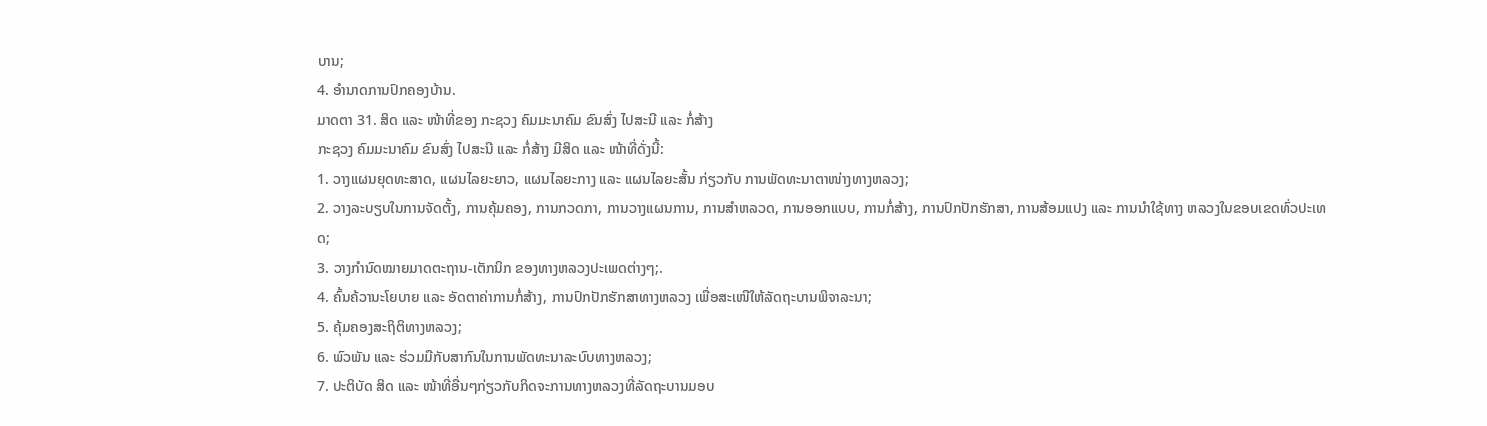ບານ;
4. ອຳນາດການປົກຄອງບ້ານ.
ມາດຕາ 31. ສິດ ແລະ ໜ້າທີ່ຂອງ ກະຊວງ ຄົມມະນາຄົມ ຂົນສົ່ງ ໄປສະນີ ແລະ ກໍ່ສ້າງ
ກະຊວງ ຄົມມະນາຄົມ ຂົນສົ່ງ ໄປສະນີ ແລະ ກໍ່ສ້າງ ມີສິດ ແລະ ໜ້າທີ່ດັ່ງນີ້:
1. ວາງແຜນຍຸດທະສາດ, ແຜນໄລຍະຍາວ, ແຜນໄລຍະກາງ ແລະ ແຜນໄລຍະສັ້ນ ກ່ຽວກັບ ການພັດທະນາຕາໜ່າງທາງຫລວງ;
2. ວາງລະບຽບໃນການຈັດຕັ້ງ, ການຄຸ້ມຄອງ, ການກວດກາ, ການວາງແຜນການ, ການສຳຫລວດ, ການອອກແບບ, ການກໍ່ສ້າງ, ການປົກປັກຮັກສາ, ການສ້ອມແປງ ແລະ ການນຳໃຊ້ທາງ ຫລວງໃນຂອບເຂດທົ່ວປະເທດ;
3. ວາງກຳນົດໝາຍມາດຕະຖານ-ເຕັກນິກ ຂອງທາງຫລວງປະເພດຕ່າງໆ;.
4. ຄົ້ນຄ້ວານະໂຍບາຍ ແລະ ອັດຕາຄ່າການກໍ່ສ້າງ, ການປົກປັກຮັກສາທາງຫລວງ ເພື່ອສະເໜີໃຫ້ລັດຖະບານພິຈາລະນາ;
5. ຄຸ້ມຄອງສະຖິຕິທາງຫລວງ;
6. ພົວພັນ ແລະ ຮ່ວມມືກັບສາກົນໃນການພັດທະນາລະບົບທາງຫລວງ;
7. ປະຕິບັດ ສິດ ແລະ ໜ້າທີ່ອື່ນໆກ່ຽວກັບກິດຈະການທາງຫລວງທີ່ລັດຖະບານມອບ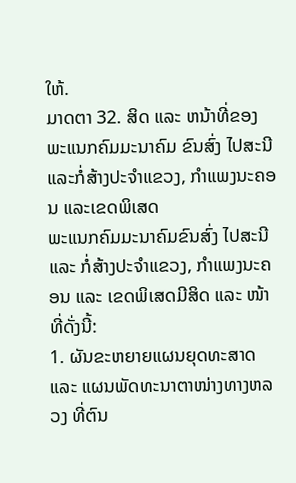ໃຫ້.
ມາດຕາ 32. ສິດ ແລະ ຫນ້າທີ່ຂອງພະແນກຄົມມະນາຄົມ ຂົນສົ່ງ ໄປສະນີ ແລະກໍ່ສ້າງປະຈຳແຂວງ, ກຳແພງນະຄອນ ແລະເຂດພິເສດ
ພະແນກຄົມມະນາຄົມຂົນສົ່ງ ໄປສະນີ ແລະ ກໍ່ສ້າງປະຈຳແຂວງ, ກຳແພງນະຄອນ ແລະ ເຂດພິເສດມີສິດ ແລະ ໜ້າທີ່ດັ່ງນີ້:
1. ຜັນຂະຫຍາຍແຜນຍຸດທະສາດ ແລະ ແຜນພັດທະນາຕາໜ່າງທາງຫລວງ ທີ່ຕົນ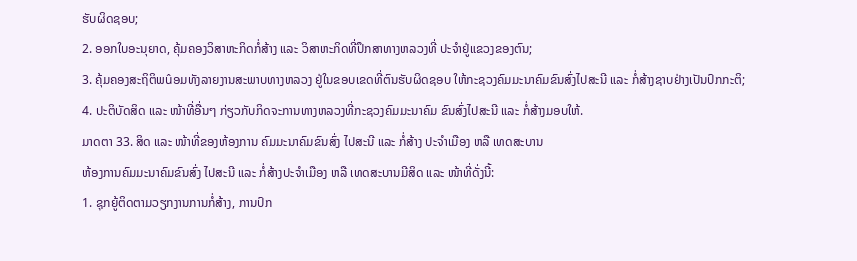ຮັບຜິດຊອບ;
2. ອອກໃບອະນຸຍາດ, ຄຸ້ມຄອງວິສາຫະກິດກໍ່ສ້າງ ແລະ ວິສາຫະກິດທີ່ປຶກສາທາງຫລວງທີ່ ປະຈຳຢູ່ແຂວງຂອງຕົນ;
3. ຄຸ້ມຄອງສະຖິຕິພûອມທັງລາຍງານສະພາບທາງຫລວງ ຢູ່ໃນຂອບເຂດທີ່ຕົນຮັບຜິດຊອບ ໃຫ້ກະຊວງຄົມມະນາຄົມຂົນສົ່ງໄປສະນີ ແລະ ກໍ່ສ້າງຊາບຢ່າງເປັນປົກກະຕິ;
4. ປະຕິບັດສິດ ແລະ ໜ້າທີ່ອື່ນໆ ກ່ຽວກັບກິດຈະການທາງຫລວງທີ່ກະຊວງຄົມມະນາຄົມ ຂົນສົ່ງໄປສະນີ ແລະ ກໍ່ສ້າງມອບໃຫ້.
ມາດຕາ 33. ສິດ ແລະ ໜ້າທີ່ຂອງຫ້ອງການ ຄົມມະນາຄົມຂົນສົ່ງ ໄປສະນີ ແລະ ກໍ່ສ້າງ ປະຈຳເມືອງ ຫລື ເທດສະບານ
ຫ້ອງການຄົມມະນາຄົມຂົນສົ່ງ ໄປສະນີ ແລະ ກໍ່ສ້າງປະຈຳເມືອງ ຫລື ເທດສະບານມີສິດ ແລະ ໜ້າທີ່ດັ່ງນີ້:
1. ຊຸກຍູ້ຕິດຕາມວຽກງານການກໍ່ສ້າງ, ການປົກ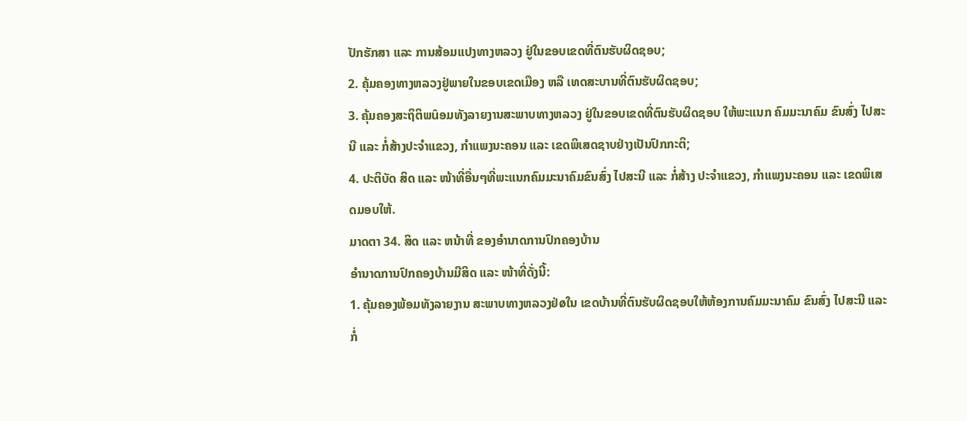ປັກຮັກສາ ແລະ ການສ້ອມແປງທາງຫລວງ ຢູ່ໃນຂອບເຂດທີ່ຕົນຮັບຜິດຊອບ;
2. ຄຸ້ມຄອງທາງຫລວງຢູ່ພາຍໃນຂອບເຂດເມືອງ ຫລື ເທດສະບານທີ່ຕົນຮັບຜິດຊອບ;
3. ຄຸ້ມຄອງສະຖິຕິພûອມທັງລາຍງານສະພາບທາງຫລວງ ຢູ່ໃນຂອບເຂດທີ່ຕົນຮັບຜິດຊອບ ໃຫ້ພະແນກ ຄົມມະນາຄົມ ຂົນສົ່ງ ໄປສະນີ ແລະ ກໍ່ສ້າງປະຈຳແຂວງ, ກຳແພງນະຄອນ ແລະ ເຂດພິເສດຊາບຢ່າງເປັນປົກກະຕິ;
4. ປະຕິບັດ ສິດ ແລະ ໜ້າທີ່ອື່ນໆທີ່ພະແນກຄົມມະນາຄົມຂົນສົ່ງ ໄປສະນີ ແລະ ກໍ່ສ້າງ ປະຈຳແຂວງ, ກຳແພງນະຄອນ ແລະ ເຂດພິເສດມອບໃຫ້.
ມາດຕາ 34. ສິດ ແລະ ຫນ້າທີ່ ຂອງອຳນາດການປົກຄອງບ້ານ
ອຳນາດການປົກຄອງບ້ານມີສິດ ແລະ ໜ້າທີ່ດັ່ງນີ້:
1. ຄຸ້ມຄອງພ້ອມທັງລາຍງານ ສະພາບທາງຫລວງຢ່øໃນ ເຂດບ້ານທີ່ຕົນຮັບຜິດຊອບໃຫ້ຫ້ອງການຄົມມະນາຄົມ ຂົນສົ່ງ ໄປສະນີ ແລະ ກໍ່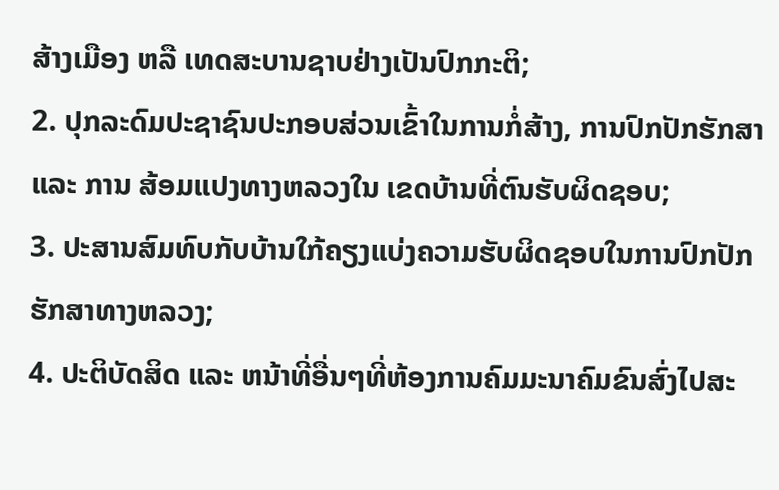ສ້າງເມືອງ ຫລື ເທດສະບານຊາບຢ່າງເປັນປົກກະຕິ;
2. ປຸກລະດົມປະຊາຊົນປະກອບສ່ວນເຂົ້າໃນການກໍ່ສ້າງ, ການປົກປັກຮັກສາ ແລະ ການ ສ້ອມແປງທາງຫລວງໃນ ເຂດບ້ານທີ່ຕົນຮັບຜິດຊອບ;
3. ປະສານສົມທົບກັບບ້ານໃກ້ຄຽງແບ່ງຄວາມຮັບຜິດຊອບໃນການປົກປັກຮັກສາທາງຫລວງ;
4. ປະຕິບັດສິດ ແລະ ຫນ້າທີ່ອື່ນໆທີ່ຫ້ອງການຄົມມະນາຄົມຂົນສົ່ງໄປສະ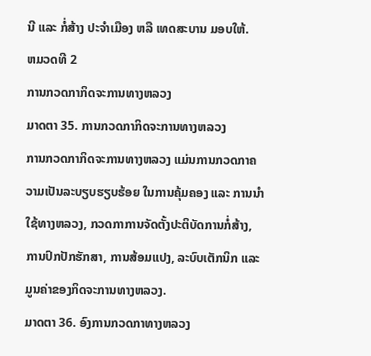ນີ ແລະ ກໍ່ສ້າງ ປະຈຳເມືອງ ຫລື ເທດສະບານ ມອບໃຫ້.
ຫມວດທີ 2
ການກວດກາກິດຈະການທາງຫລວງ
ມາດຕາ 35. ການກວດກາກິດຈະການທາງຫລວງ
ການກວດກາກິດຈະການທາງຫລວງ ແມ່ນການກວດກາຄວາມເປັນລະບຽບຮຽບຮ້ອຍ ໃນການຄຸ້ມຄອງ ແລະ ການນຳໃຊ້ທາງຫລວງ, ກວດກາການຈັດຕັ້ງປະຕິບັດການກໍ່ສ້າງ, ການປົກປັກຮັກສາ, ການສ້ອມແປງ, ລະບົບເຕັກນິກ ແລະ ມູນຄ່າຂອງກິດຈະການທາງຫລວງ.
ມາດຕາ 36. ອົງການກວດກາທາງຫລວງ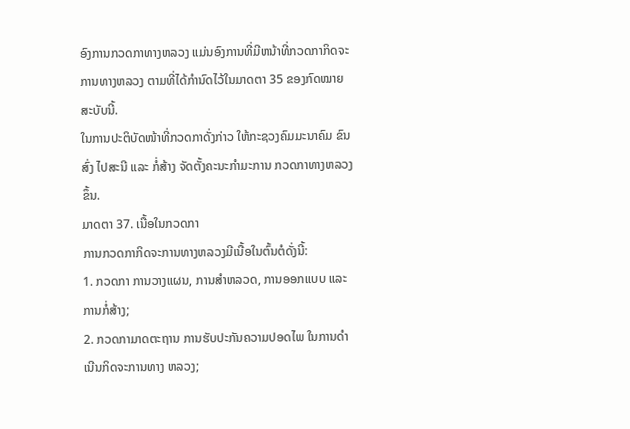ອົງການກວດກາທາງຫລວງ ແມ່ນອົງການທີ່ມີຫນ້າທີ່ກວດກາກິດຈະການທາງຫລວງ ຕາມທີ່ໄດ້ກຳນົດໄວ້ໃນມາດຕາ 35 ຂອງກົດໝາຍສະບັບນີ້.
ໃນການປະຕິບັດໜ້າທີ່ກວດກາດັ່ງກ່າວ ໃຫ້ກະຊວງຄົມມະນາຄົມ ຂົນສົ່ງ ໄປສະນີ ແລະ ກໍ່ສ້າງ ຈັດຕັ້ງຄະນະກຳມະການ ກວດກາທາງຫລວງຂຶ້ນ.
ມາດຕາ 37. ເນື້ອໃນກວດກາ
ການກວດກາກິດຈະການທາງຫລວງມີເນື້ອໃນຕົ້ນຕໍດັ່ງນີ້:
1. ກວດກາ ການວາງແຜນ, ການສຳຫລວດ, ການອອກແບບ ແລະການກໍ່ສ້າງ;
2. ກວດກາມາດຕະຖານ ການຮັບປະກັນຄວາມປອດໄພ ໃນການດຳເນີນກິດຈະການທາງ ຫລວງ;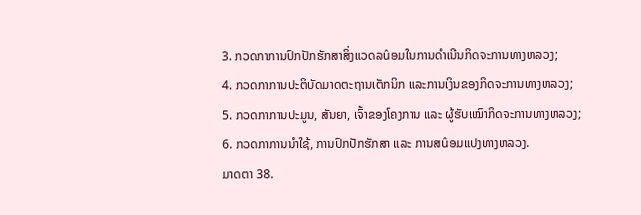3. ກວດກາການປົກປັກຮັກສາສິ່ງແວດລûອມໃນການດຳເນີນກິດຈະການທາງຫລວງ;
4. ກວດກາການປະຕິບັດມາດຕະຖານເຕັກນິກ ແລະການເງິນຂອງກິດຈະການທາງຫລວງ;
5. ກວດກາການປະມູນ, ສັນຍາ, ເຈົ້າຂອງໂຄງການ ແລະ ຜູ້ຮັບເໝົາກິດຈະການທາງຫລວງ;
6. ກວດກາການນຳໃຊ້, ການປົກປັກຮັກສາ ແລະ ການສûອມແປງທາງຫລວງ.
ມາດຕາ 38.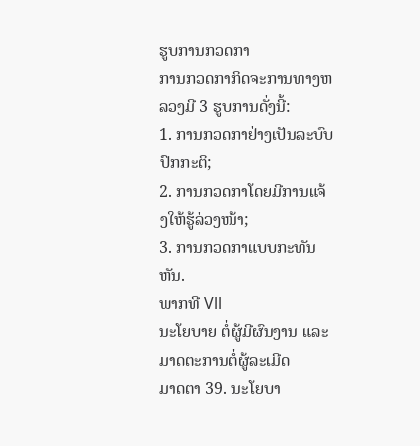ຮູບການກວດກາ
ການກວດກາກິດຈະການທາງຫລວງມີ 3 ຮູບການດັ່ງນີ້:
1. ການກວດກາຢ່າງເປັນລະບົບປົກກະຕິ;
2. ການກວດກາໂດຍມີການແຈ້ງໃຫ້ຮູ້ລ່ວງໜ້າ;
3. ການກວດກາແບບກະທັນຫັນ.
ພາກທີ Vll
ນະໂຍບາຍ ຕໍ່ຜູ້ມີຜົນງານ ແລະມາດຕະການຕໍ່ຜູ້ລະເມີດ
ມາດຕາ 39. ນະໂຍບາ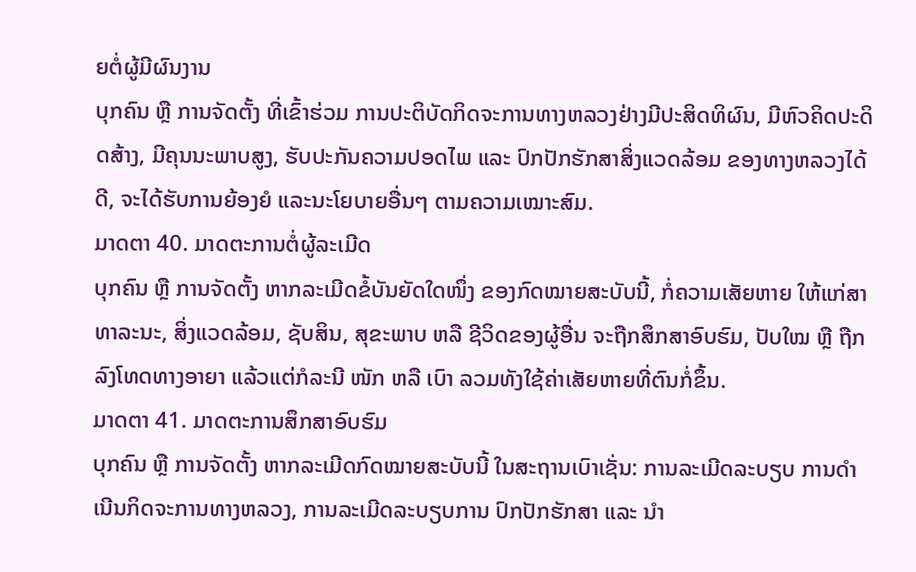ຍຕໍ່ຜູ້ມີຜົນງານ
ບຸກຄົນ ຫຼື ການຈັດຕັ້ງ ທີ່ເຂົ້າຮ່ວມ ການປະຕິບັດກິດຈະການທາງຫລວງຢ່າງມີປະສິດທິຜົນ, ມີຫົວຄິດປະດິດສ້າງ, ມີຄຸນນະພາບສູງ, ຮັບປະກັນຄວາມປອດໄພ ແລະ ປົກປັກຮັກສາສິ່ງແວດລ້ອມ ຂອງທາງຫລວງໄດ້ດີ, ຈະໄດ້ຮັບການຍ້ອງຍໍ ແລະນະໂຍບາຍອື່ນໆ ຕາມຄວາມເໝາະສົມ.
ມາດຕາ 40. ມາດຕະການຕໍ່ຜູ້ລະເມີດ
ບຸກຄົນ ຫຼື ການຈັດຕັ້ງ ຫາກລະເມີດຂໍ້ບັນຍັດໃດໜຶ່ງ ຂອງກົດໝາຍສະບັບນີ້, ກໍ່ຄວາມເສັຍຫາຍ ໃຫ້ແກ່ສາທາລະນະ, ສິ່ງແວດລ້ອມ, ຊັບສິນ, ສຸຂະພາບ ຫລື ຊີວິດຂອງຜູ້ອື່ນ ຈະຖືກສຶກສາອົບຮົມ, ປັບໃໝ ຫຼື ຖືກລົງໂທດທາງອາຍາ ແລ້ວແຕ່ກໍລະນີ ໜັກ ຫລື ເບົາ ລວມທັງໃຊ້ຄ່າເສັຍຫາຍທີ່ຕົນກໍ່ຂຶ້ນ.
ມາດຕາ 41. ມາດຕະການສຶກສາອົບຮົມ
ບຸກຄົນ ຫຼື ການຈັດຕັ້ງ ຫາກລະເມີດກົດໝາຍສະບັບນີ້ ໃນສະຖານເບົາເຊັ່ນ: ການລະເມີດລະບຽບ ການດຳເນີນກິດຈະການທາງຫລວງ, ການລະເມີດລະບຽບການ ປົກປັກຮັກສາ ແລະ ນຳ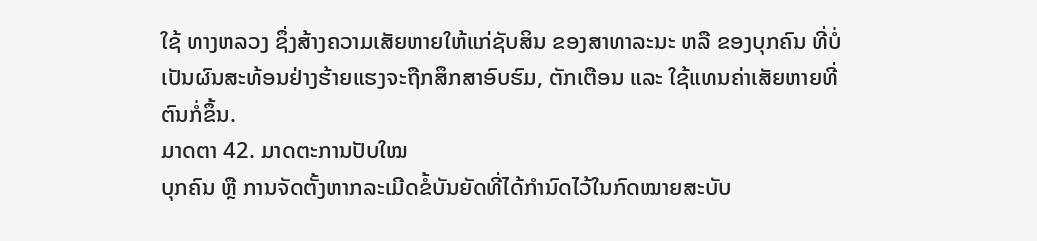ໃຊ້ ທາງຫລວງ ຊຶ່ງສ້າງຄວາມເສັຍຫາຍໃຫ້ແກ່ຊັບສິນ ຂອງສາທາລະນະ ຫລື ຂອງບຸກຄົນ ທີ່ບໍ່ເປັນຜົນສະທ້ອນຢ່າງຮ້າຍແຮງຈະຖືກສຶກສາອົບຮົມ, ຕັກເຕືອນ ແລະ ໃຊ້ແທນຄ່າເສັຍຫາຍທີ່ຕົນກໍ່ຂຶ້ນ.
ມາດຕາ 42. ມາດຕະການປັບໃໝ
ບຸກຄົນ ຫຼື ການຈັດຕັ້ງຫາກລະເມີດຂໍ້ບັນຍັດທີ່ໄດ້ກຳນົດໄວ້ໃນກົດໝາຍສະບັບ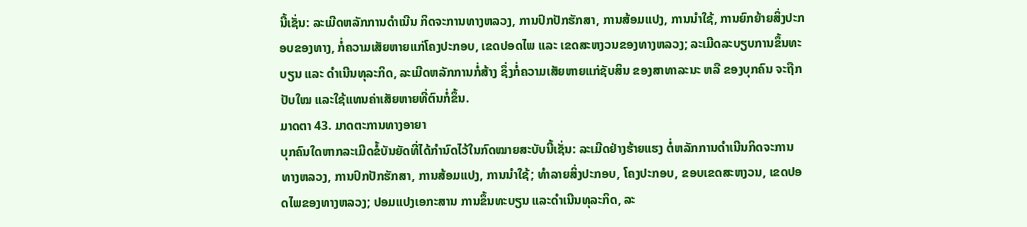ນີ້ເຊັ່ນ: ລະເມີດຫລັກການດຳເນີນ ກິດຈະການທາງຫລວງ, ການປົກປັກຮັກສາ, ການສ້ອມແປງ, ການນຳໃຊ້, ການຍົກຍ້າຍສິ່ງປະກອບຂອງທາງ, ກໍ່ຄວາມເສັຍຫາຍແກ່ໂຄງປະກອບ, ເຂດປອດໄພ ແລະ ເຂດສະຫງວນຂອງທາງຫລວງ; ລະເມີດລະບຽບການຂຶ້ນທະບຽນ ແລະ ດຳເນີນທຸລະກິດ, ລະເມີດຫລັກການກໍ່ສ້າງ ຊຶ່ງກໍ່ຄວາມເສັຍຫາຍແກ່ຊັບສິນ ຂອງສາທາລະນະ ຫລື ຂອງບຸກຄົນ ຈະຖືກປັບໃໝ ແລະໃຊ້ແທນຄ່າເສັຍຫາຍທີ່ຕົນກໍ່ຂຶ້ນ.
ມາດຕາ 43. ມາດຕະການທາງອາຍາ
ບຸກຄົນໃດຫາກລະເມີດຂໍ້ບັນຍັດທີ່ໄດ້ກຳນົດໄວ້ໃນກົດໝາຍສະບັບນີ້ເຊັ່ນ: ລະເມີດຢ່າງຮ້າຍແຮງ ຕໍ່ຫລັກການດຳເນີນກິດຈະການ ທາງຫລວງ, ການປົກປັກຮັກສາ, ການສ້ອມແປງ, ການນຳໃຊ້; ທຳລາຍສິ່ງປະກອບ, ໂຄງປະກອບ, ຂອບເຂດສະຫງວນ, ເຂດປອດໄພຂອງທາງຫລວງ; ປອມແປງເອກະສານ ການຂຶ້ນທະບຽນ ແລະດຳເນີນທຸລະກິດ, ລະ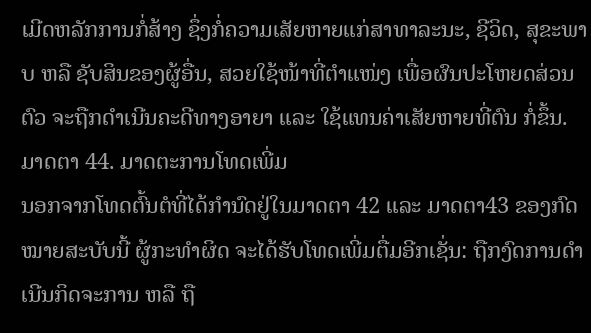ເມີດຫລັກການກໍ່ສ້າງ ຊຶ່ງກໍ່ຄວາມເສັຍຫາຍແກ່ສາທາລະນະ, ຊີວິດ, ສຸຂະພາບ ຫລື ຊັບສິນຂອງຜູ້ອື່ນ, ສວຍໃຊ້ໜ້າທີ່ຕຳແໜ່ງ ເພື່ອຜົນປະໂຫຍດສ່ວນຕົວ ຈະຖືກດຳເນີນຄະດີທາງອາຍາ ແລະ ໃຊ້ແທນຄ່າເສັຍຫາຍທີ່ຕົນ ກໍ່ຂຶ້ນ.
ມາດຕາ 44. ມາດຕະການໂທດເພີ່ມ
ນອກຈາກໂທດຕົ້ນຕໍທີ່ໄດ້ກຳນົດຢູ່ໃນມາດຕາ 42 ແລະ ມາດຕາ43 ຂອງກົດໝາຍສະບັບນີ້ ຜູ້ກະທຳຜິດ ຈະໄດ້ຮັບໂທດເພີ່ມຕື່ມອີກເຊັ່ນ: ຖືກງົດການດຳເນີນກິດຈະການ ຫລື ຖື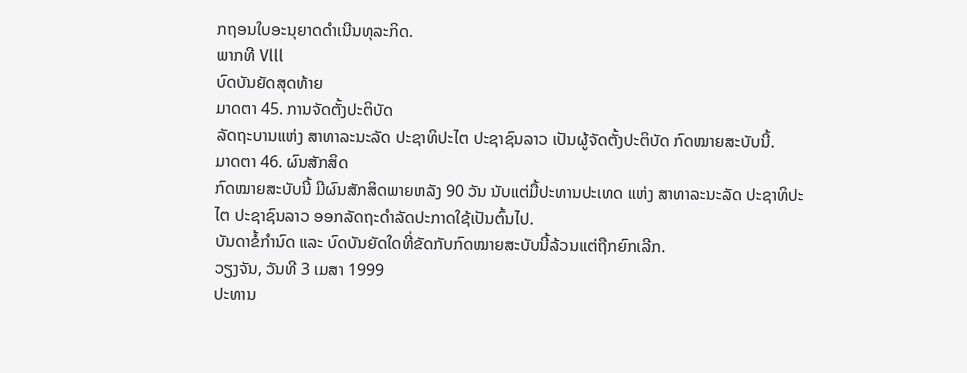ກຖອນໃບອະນຸຍາດດຳເນີນທຸລະກິດ.
ພາກທີ Vlll
ບົດບັນຍັດສຸດທ້າຍ
ມາດຕາ 45. ການຈັດຕັ້ງປະຕິບັດ
ລັດຖະບານແຫ່ງ ສາທາລະນະລັດ ປະຊາທິປະໄຕ ປະຊາຊົນລາວ ເປັນຜູ້ຈັດຕັ້ງປະຕິບັດ ກົດໝາຍສະບັບນີ້.
ມາດຕາ 46. ຜົນສັກສິດ
ກົດໝາຍສະບັບນີ້ ມີຜົນສັກສິດພາຍຫລັງ 90 ວັນ ນັບແຕ່ມື້ປະທານປະເທດ ແຫ່ງ ສາທາລະນະລັດ ປະຊາທິປະໄຕ ປະຊາຊົນລາວ ອອກລັດຖະດຳລັດປະກາດໃຊ້ເປັນຕົ້ນໄປ.
ບັນດາຂໍ້ກຳນົດ ແລະ ບົດບັນຍັດໃດທີ່ຂັດກັບກົດໝາຍສະບັບນີ້ລ້ວນແຕ່ຖືກຍົກເລີກ.
ວຽງຈັນ, ວັນທີ 3 ເມສາ 1999
ປະທານ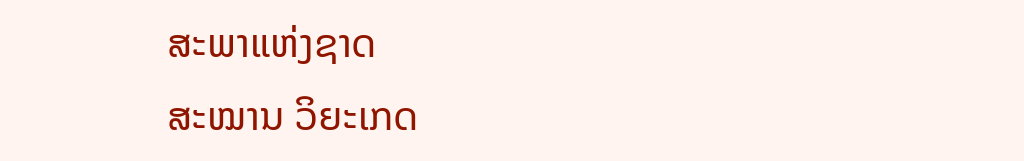ສະພາແຫ່ງຊາດ
ສະໝານ ວິຍະເກດ